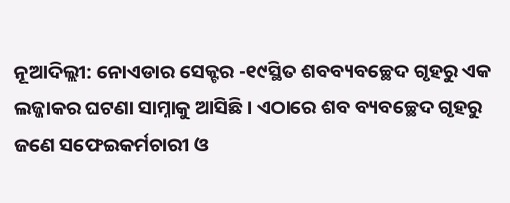ନୂଆଦିଲ୍ଲୀ: ନୋଏଡାର ସେକ୍ଟର -୧୯ସ୍ଥିତ ଶବବ୍ୟବଚ୍ଛେଦ ଗୃହରୁ ଏକ ଲଜ୍ଜାକର ଘଟଣା ସାମ୍ନାକୁ ଆସିଛି । ଏଠାରେ ଶବ ବ୍ୟବଚ୍ଛେଦ ଗୃହରୁ ଜଣେ ସଫେଇକର୍ମଚାରୀ ଓ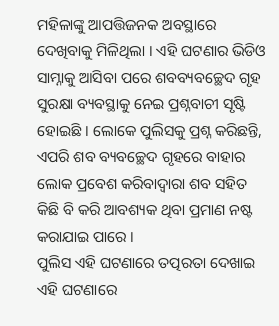ମହିଳାଙ୍କୁ ଆପତ୍ତିଜନକ ଅବସ୍ଥାରେ ଦେଖିବାକୁ ମିଳିଥିଲା । ଏହି ଘଟଣାର ଭିଡିଓ ସାମ୍ନାକୁ ଆସିବା ପରେ ଶବବ୍ୟବଚ୍ଛେଦ ଗୃହ ସୁରକ୍ଷା ବ୍ୟବସ୍ଥାକୁ ନେଇ ପ୍ରଶ୍ନବାଚୀ ସୃଷ୍ଟି ହୋଇଛି । ଲୋକେ ପୁଲିସକୁ ପ୍ରଶ୍ନ କରିଛନ୍ତି, ଏପରି ଶବ ବ୍ୟବଚ୍ଛେଦ ଗୃହରେ ବାହାର ଲୋକ ପ୍ରବେଶ କରିବାଦ୍ୱାରା ଶବ ସହିତ କିଛି ବି କରି ଆବଶ୍ୟକ ଥିବା ପ୍ରମାଣ ନଷ୍ଟ କରାଯାଇ ପାରେ ।
ପୁଲିସ ଏହି ଘଟଣାରେ ତତ୍ପରତା ଦେଖାଇ ଏହି ଘଟଣାରେ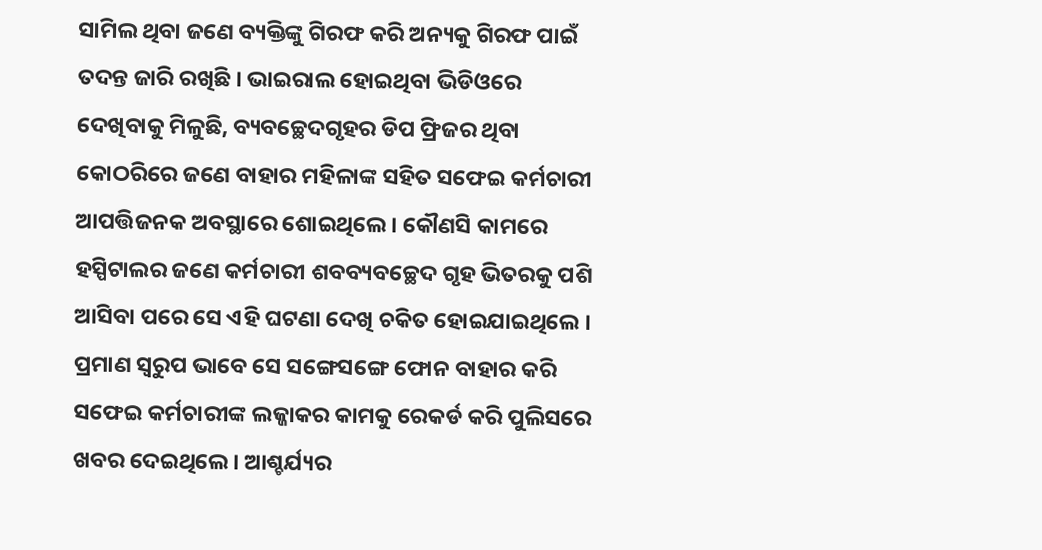ସାମିଲ ଥିବା ଜଣେ ବ୍ୟକ୍ତିଙ୍କୁ ଗିରଫ କରି ଅନ୍ୟକୁ ଗିରଫ ପାଇଁ ତଦନ୍ତ ଜାରି ରଖିଛି । ଭାଇରାଲ ହୋଇଥିବା ଭିଡିଓରେ ଦେଖିବାକୁ ମିଳୁଛି, ବ୍ୟବଚ୍ଛେଦଗୃହର ଡିପ ଫ୍ରିଜର ଥିବା କୋଠରିରେ ଜଣେ ବାହାର ମହିଳାଙ୍କ ସହିତ ସଫେଇ କର୍ମଚାରୀ ଆପତ୍ତିଜନକ ଅବସ୍ଥାରେ ଶୋଇଥିଲେ । କୌଣସି କାମରେ ହସ୍ପିଟାଲର ଜଣେ କର୍ମଚାରୀ ଶବବ୍ୟବଚ୍ଛେଦ ଗୃହ ଭିତରକୁ ପଶି ଆସିବା ପରେ ସେ ଏହି ଘଟଣା ଦେଖି ଚକିତ ହୋଇଯାଇଥିଲେ । ପ୍ରମାଣ ସ୍ୱରୁପ ଭାବେ ସେ ସଙ୍ଗେସଙ୍ଗେ ଫୋନ ବାହାର କରି ସଫେଇ କର୍ମଚାରୀଙ୍କ ଲଜ୍ଜାକର କାମକୁ ରେକର୍ଡ କରି ପୁଲିସରେ ଖବର ଦେଇଥିଲେ । ଆଶ୍ଚର୍ଯ୍ୟର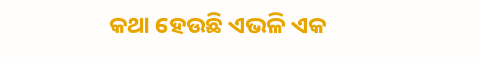କଥା ହେଉଛି ଏଭଳି ଏକ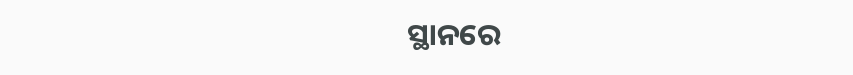ସ୍ଥାନରେ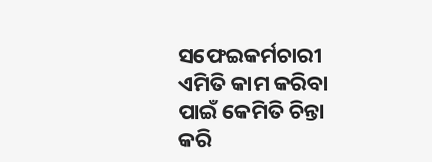ସଫେଇକର୍ମଚାରୀ ଏମିତି କାମ କରିବା ପାଇଁ କେମିତି ଚିନ୍ତା କରି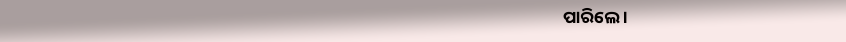ପାରିଲେ ।